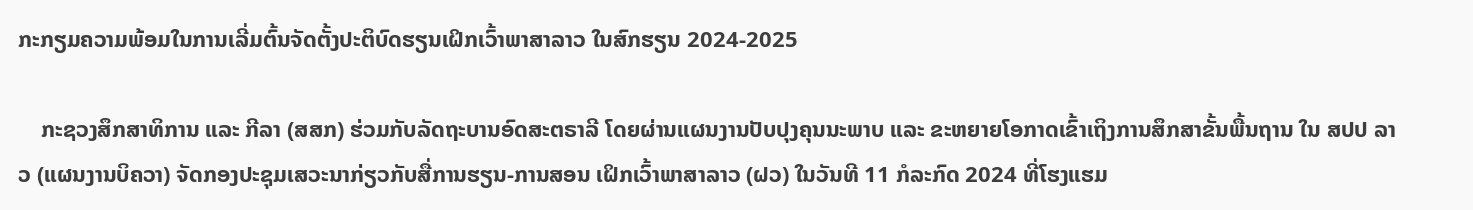ກະກຽມຄວາມພ້ອມໃນການເລີ່ມຕົ້ນຈັດຕັ້ງປະຕິບົດຮຽນເຝິກເວົ້າພາສາລາວ ໃນສົກຮຽນ 2024-2025

    ກະຊວງສຶກສາທິການ ແລະ ກີລາ (ສສກ) ຮ່ວມກັບລັດຖະບານອົດສະຕຣາລີ ໂດຍຜ່ານແຜນງານປັບປຸງຄຸນນະພາບ ແລະ ຂະຫຍາຍໂອກາດເຂົ້າເຖິງການສຶກສາຂັ້ນພື້ນຖານ ໃນ ສປປ ລາວ (ແຜນງານບິຄວາ) ຈັດກອງປະຊຸມເສວະນາກ່ຽວກັບສື່ການຮຽນ-ການສອນ ເຝິກເວົ້າພາສາລາວ (ຝວ) ໃນວັນທີ 11 ກໍລະກົດ 2024 ທີ່ໂຮງແຮມ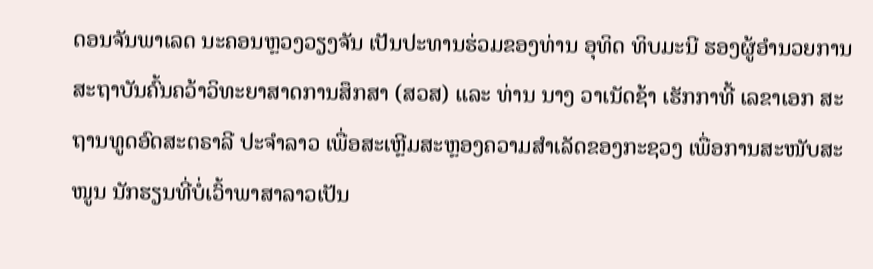ດອນຈັນພາເລດ ນະຄອນຫຼວງວຽງຈັນ ເປັນປະທານຮ່ວມຂອງທ່ານ ອຸທິດ ທິບມະນີ ຮອງຜູ້ອໍານວຍການສະຖາບັນຄົ້ນຄວ້າວິທະຍາສາດການສຶກສາ (ສວສ) ແລະ ທ່ານ ນາງ ວາເນັດຊ້າ ເຮັກກາທີ້ ເລຂາເອກ ສະຖານທູດອົດສະຕຣາລີ ປະຈຳລາວ ເພື່ອສະເຫຼີມສະຫຼອງຄວາມສຳເລັດຂອງກະຊວງ ເພື່ອການສະໜັບສະໜູນ ນັກຮຽນທີ່ບໍ່ເວົ້າພາສາລາວເປັນ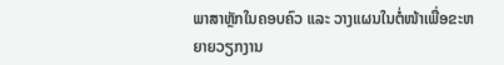ພາສາຫຼັກໃນຄອບຄົວ ແລະ ວາງແຜນໃນຕໍ່ໜ້າເພື່ອຂະຫຍາຍວຽກງານ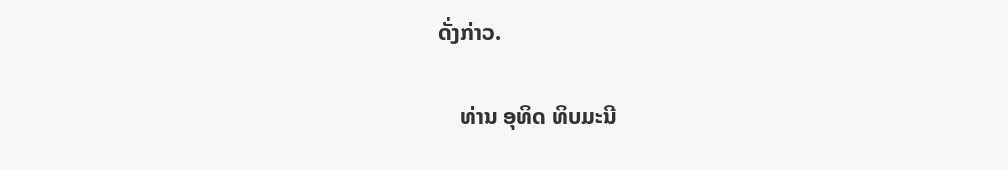ດັ່ງກ່າວ.

    ທ່ານ ອຸທິດ ທິບມະນີ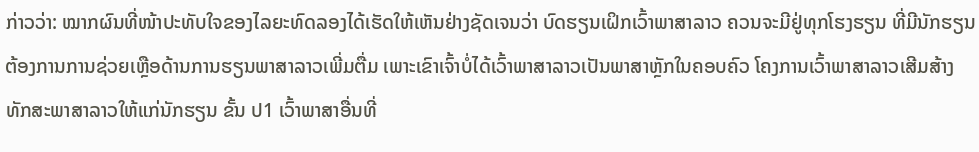ກ່າວວ່າ: ໝາກຜົນທີ່ໜ້າປະທັບໃຈຂອງໄລຍະທົດລອງໄດ້ເຮັດໃຫ້ເຫັນຢ່າງຊັດເຈນວ່າ ບົດຮຽນເຝິກເວົ້າພາສາລາວ ຄວນຈະມີຢູ່ທຸກໂຮງຮຽນ ທີ່ມີນັກຮຽນຕ້ອງການການຊ່ວຍເຫຼືອດ້ານການຮຽນພາສາລາວເພີ່ມຕື່ມ ເພາະເຂົາເຈົ້າບໍ່ໄດ້ເວົ້າພາສາລາວເປັນພາສາຫຼັກໃນຄອບຄົວ ໂຄງການເວົ້າພາສາລາວເສີມສ້າງທັກສະພາສາລາວໃຫ້ແກ່ນັກຮຽນ ຂັ້ນ ປ1 ເວົ້າພາສາອື່ນທີ່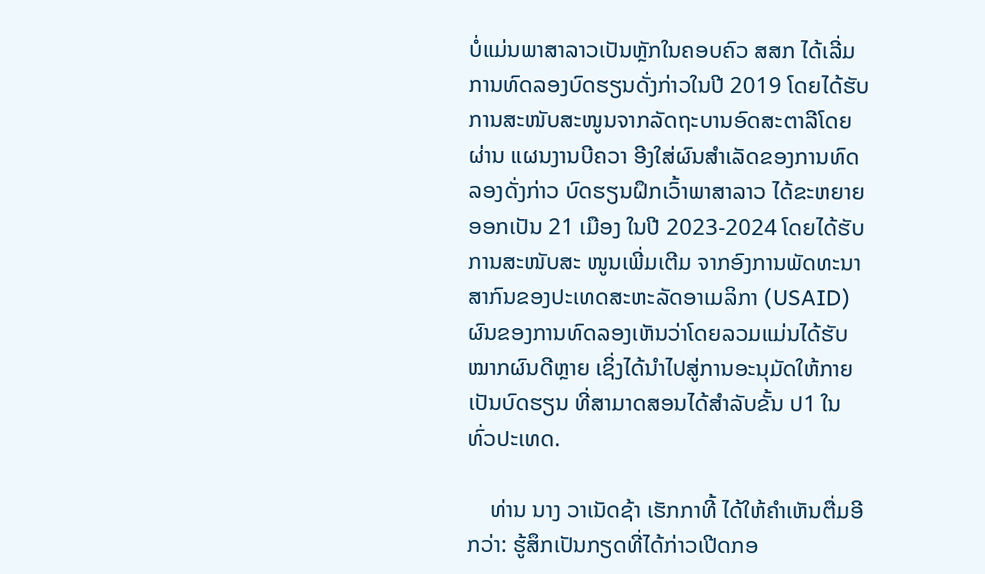ບໍ່ແມ່ນພາສາລາວເປັນຫຼັກໃນຄອບຄົວ ສສກ ໄດ້ເລີ່ມການທົດລອງບົດຮຽນດັ່ງກ່າວໃນປີ 2019 ໂດຍໄດ້ຮັບການສະໜັບສະໜູນຈາກລັດຖະບານອົດສະຕາລີໂດຍຜ່ານ ແຜນງານບີຄວາ ອີງໃສ່ຜົນສຳເລັດຂອງການທົດລອງດັ່ງກ່າວ ບົດຮຽນຝຶກເວົ້າພາສາລາວ ໄດ້ຂະຫຍາຍອອກເປັນ 21 ເມືອງ ໃນປີ 2023-2024 ໂດຍໄດ້ຮັບການສະໜັບສະ ໜູນເພີ່ມເຕີມ ຈາກອົງການພັດທະນາສາກົນຂອງປະເທດສະຫະລັດອາເມລິກາ (USAID) ຜົນຂອງການທົດລອງເຫັນວ່າໂດຍລວມແມ່ນໄດ້ຮັບໝາກຜົນດີຫຼາຍ ເຊິ່ງໄດ້ນຳໄປສູ່ການອະນຸມັດໃຫ້ກາຍເປັນບົດຮຽນ ທີ່ສາມາດສອນໄດ້ສຳລັບຂັ້ນ ປ1 ໃນທົ່ວປະເທດ.

    ທ່ານ ນາງ ວາເນັດຊ້າ ເຮັກກາທີ້ ໄດ້ໃຫ້ຄຳເຫັນຕື່ມອີກວ່າ: ຮູ້ສຶກເປັນກຽດທີ່ໄດ້ກ່າວເປີດກອ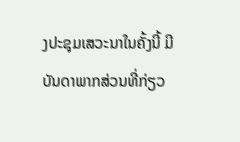ງປະຊຸມເສວະນາໃນຄັ້ງນີ້ ມີບັນດາພາກສ່ວນທີ່ກ່ຽວ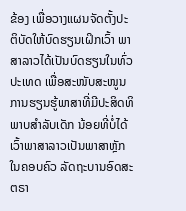ຂ້ອງ ເພື່ອວາງແຜນຈັດຕັ້ງປະຕິບັດໃຫ້ບົດຮຽນເຝິກເວົ້າ ພາສາລາວໄດ້ເປັນບົດຮຽນໃນທົ່ວປະເທດ ເພື່ອສະໜັບສະໜູນການຮຽນຮູ້ພາສາທີ່ມີປະສິດທິພາບສໍາລັບເດັກ ນ້ອຍທີ່ບໍ່ໄດ້ເວົ້າພາສາລາວເປັນພາສາຫຼັກໃນຄອບຄົວ ລັດຖະບານອົດສະຕຣາ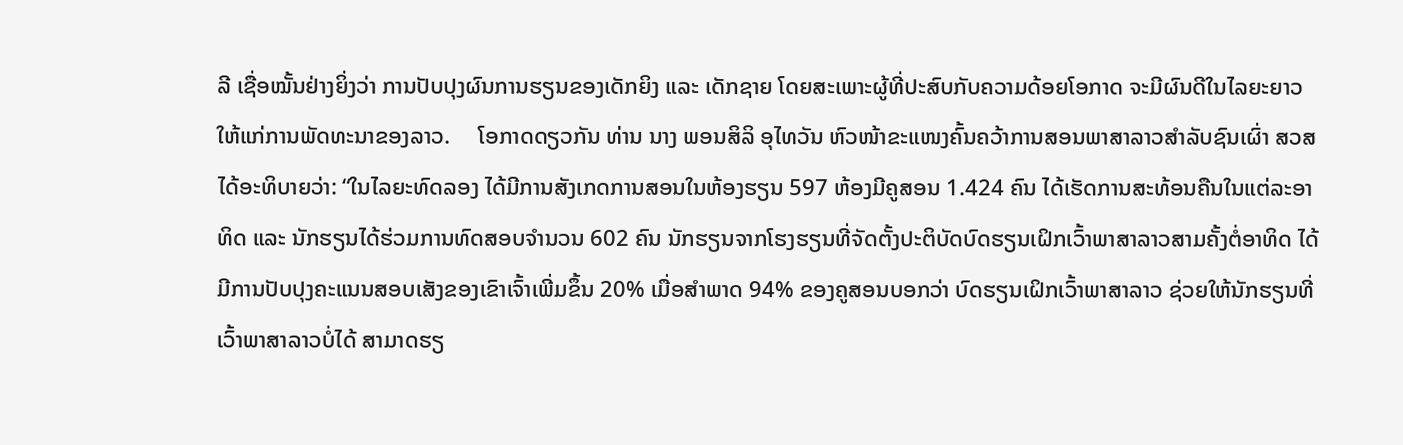ລີ ເຊື່ອໝັ້ນຢ່າງຍິ່ງວ່າ ການປັບປຸງຜົນການຮຽນຂອງເດັກຍິງ ແລະ ເດັກຊາຍ ໂດຍສະເພາະຜູ້ທີ່ປະສົບກັບຄວາມດ້ອຍໂອກາດ ຈະມີຜົນດີໃນໄລຍະຍາວໃຫ້ແກ່ການພັດທະນາຂອງລາວ.     ໂອກາດດຽວກັນ ທ່ານ ນາງ ພອນສິລິ ອຸໄທວັນ ຫົວໜ້າຂະແໜງຄົ້ນຄວ້າການສອນພາສາລາວສຳລັບຊົນເຜົ່າ ສວສ ໄດ້ອະທິບາຍວ່າ: “ໃນໄລຍະທົດລອງ ໄດ້ມີການສັງເກດການສອນໃນຫ້ອງຮຽນ 597 ຫ້ອງມີຄູສອນ 1.424 ຄົນ ໄດ້ເຮັດການສະທ້ອນຄືນໃນແຕ່ລະອາທິດ ແລະ ນັກຮຽນໄດ້ຮ່ວມການທົດສອບຈຳນວນ 602 ຄົນ ນັກຮຽນຈາກໂຮງຮຽນທີ່ຈັດຕັ້ງປະຕິບັດບົດຮຽນເຝິກເວົ້າພາສາລາວສາມຄັ້ງຕໍ່ອາທິດ ໄດ້ມີການປັບປຸງຄະແນນສອບເສັງຂອງເຂົາເຈົ້າເພີ່ມຂຶ້ນ 20% ເມື່ອສໍາພາດ 94% ຂອງຄູສອນບອກວ່າ ບົດຮຽນເຝິກເວົ້າພາສາລາວ ຊ່ວຍໃຫ້ນັກຮຽນທີ່ເວົ້າພາສາລາວບໍ່ໄດ້ ສາມາດຮຽ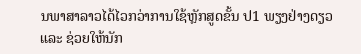ນພາສາລາວໄດ້ໄວກວ່າການໃຊ້ຫຼັກສູດຂັ້ນ ປ1 ພຽງຢ່າງດຽວ ແລະ ຊ່ວຍໃຫ້ນັກ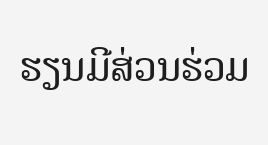ຮຽນມີສ່ວນຮ່ວມ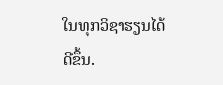ໃນທຸກວິຊາຮຽນໄດ້ດີຂຶ້ນ.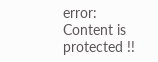error: Content is protected !!